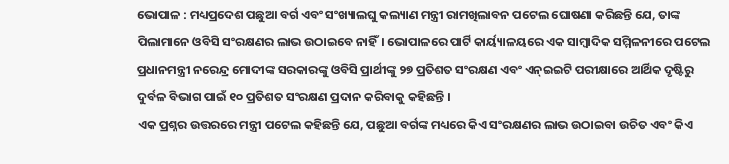ଭୋପାଳ : ମଧ୍ୟପ୍ରଦେଶ ପଛୁଆ ବର୍ଗ ଏବଂ ସଂଖ୍ୟାଲଘୁ କଲ୍ୟାଣ ମନ୍ତ୍ରୀ ରାମଖିଲାବନ ପଟେଲ ଘୋଷଣା କରିଛନ୍ତି ଯେ, ତାଙ୍କ ପିଲାମାନେ ଓବିସି ସଂରକ୍ଷଣର ଲାଭ ଉଠାଇବେ ନାହିଁ। ଭୋପାଳରେ ପାର୍ଟି କାର୍ୟ୍ୟାଳୟରେ ଏକ ସାମ୍ବାଦିକ ସମ୍ମିଳନୀରେ ପଟେଲ ପ୍ରଧାନମନ୍ତ୍ରୀ ନରେନ୍ଦ୍ର ମୋଦୀଙ୍କ ସରକାରଙ୍କୁ ଓବିସି ପ୍ରାର୍ଥୀଙ୍କୁ ୨୭ ପ୍ରତିଶତ ସଂରକ୍ଷଣ ଏବଂ ଏନ୍ଇଇଟି ପରୀକ୍ଷାରେ ଆର୍ଥିକ ଦୃଷ୍ଟିରୁ ଦୁର୍ବଳ ବିଭାଗ ପାଇଁ ୧୦ ପ୍ରତିଶତ ସଂରକ୍ଷଣ ପ୍ରଦାନ କରିବାକୁ କହିଛନ୍ତି ।
ଏକ ପ୍ରଶ୍ନର ଉତ୍ତରରେ ମନ୍ତ୍ରୀ ପଟେଲ କହିଛନ୍ତି ଯେ, ପଛୁଆ ବର୍ଗଙ୍କ ମଧ୍ୟରେ କିଏ ସଂରକ୍ଷଣର ଲାଭ ଉଠାଇବା ଉଚିତ ଏବଂ କିଏ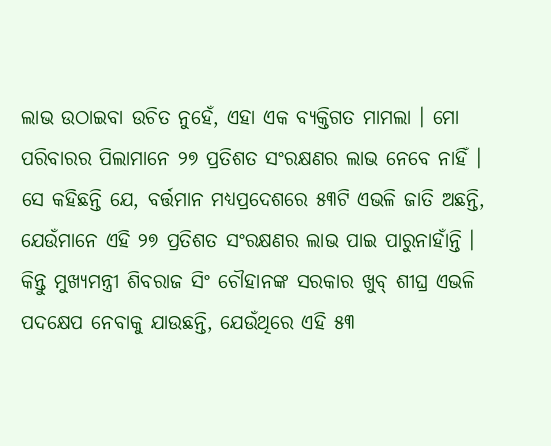ଲାଭ ଉଠାଇବା ଉଚିତ ନୁହେଁ, ଏହା ଏକ ବ୍ୟକ୍ତିଗତ ମାମଲା । ମୋ ପରିବାରର ପିଲାମାନେ ୨୭ ପ୍ରତିଶତ ସଂରକ୍ଷଣର ଲାଭ ନେବେ ନାହିଁ ।
ସେ କହିଛନ୍ତି ଯେ, ବର୍ତ୍ତମାନ ମଧ୍ୟପ୍ରଦେଶରେ ୫୩ଟି ଏଭଳି ଜାତି ଅଛନ୍ତି, ଯେଉଁମାନେ ଏହି ୨୭ ପ୍ରତିଶତ ସଂରକ୍ଷଣର ଲାଭ ପାଇ ପାରୁନାହାଁନ୍ତି । କିନ୍ତୁ ମୁଖ୍ୟମନ୍ତ୍ରୀ ଶିବରାଜ ସିଂ ଚୌହାନଙ୍କ ସରକାର ଖୁବ୍ ଶୀଘ୍ର ଏଭଳି ପଦକ୍ଷେପ ନେବାକୁ ଯାଉଛନ୍ତି, ଯେଉଁଥିରେ ଏହି ୫୩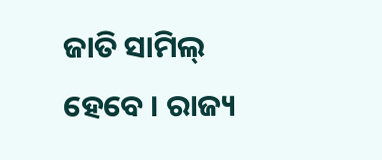ଜାତି ସାମିଲ୍ ହେବେ । ରାଜ୍ୟ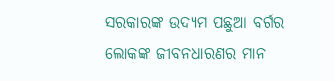ସରକାରଙ୍କ ଉଦ୍ୟମ ପଛୁଆ ବର୍ଗର ଲୋକଙ୍କ ଜୀବନଧାରଣର ମାନ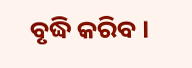ବୃଦ୍ଧି କରିବ ।